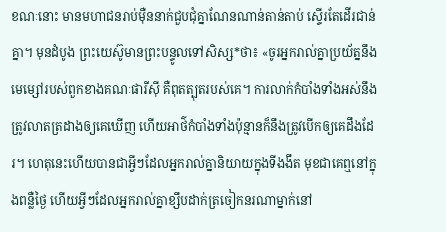ខណៈនោះ មានមហាជនរាប់ម៉ឺននាក់ជួបជុំគ្នាណែនណាន់តាន់តាប់ ស្ទើរតែដើរជាន់គ្នា។ មុនដំបូង ព្រះយេស៊ូមានព្រះបន្ទូលទៅសិស្ស*ថា៖ «ចូរអ្នករាល់គ្នាប្រយ័ត្ននឹងមេម្សៅរបស់ពួកខាងគណៈផារីស៊ី គឺពុតត្បុតរបស់គេ។ ការលាក់កំបាំងទាំងអស់នឹងត្រូវលាតត្រដាងឲ្យគេឃើញ ហើយអាថ៌កំបាំងទាំងប៉ុន្មានក៏នឹងត្រូវបើកឲ្យគេដឹងដែរ។ ហេតុនេះហើយបានជាអ្វីៗដែលអ្នករាល់គ្នានិយាយក្នុងទីងងឹត មុខជាគេឮនៅក្នុងពន្លឺថ្ងៃ ហើយអ្វីៗដែលអ្នករាល់គ្នាខ្សឹបដាក់ត្រចៀកនរណាម្នាក់នៅ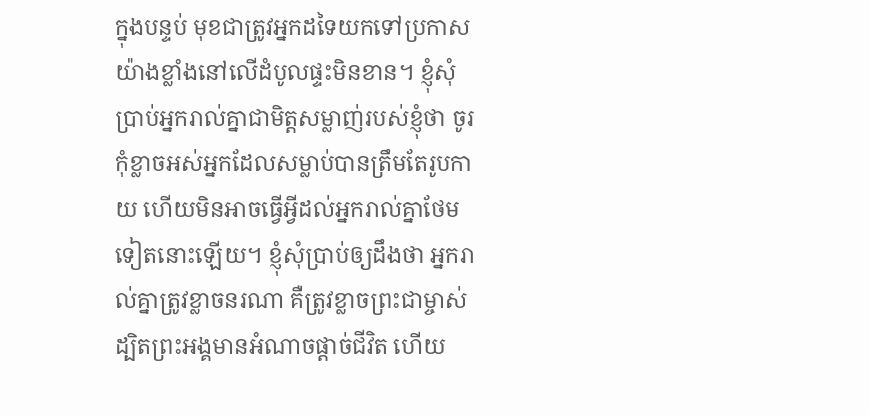ក្នុងបន្ទប់ មុខជាត្រូវអ្នកដទៃយកទៅប្រកាសយ៉ាងខ្លាំងនៅលើដំបូលផ្ទះមិនខាន។ ខ្ញុំសុំប្រាប់អ្នករាល់គ្នាជាមិត្តសម្លាញ់របស់ខ្ញុំថា ចូរកុំខ្លាចអស់អ្នកដែលសម្លាប់បានត្រឹមតែរូបកាយ ហើយមិនអាចធ្វើអ្វីដល់អ្នករាល់គ្នាថែមទៀតនោះឡើយ។ ខ្ញុំសុំប្រាប់ឲ្យដឹងថា អ្នករាល់គ្នាត្រូវខ្លាចនរណា គឺត្រូវខ្លាចព្រះជាម្ចាស់ ដ្បិតព្រះអង្គមានអំណាចផ្ដាច់ជីវិត ហើយ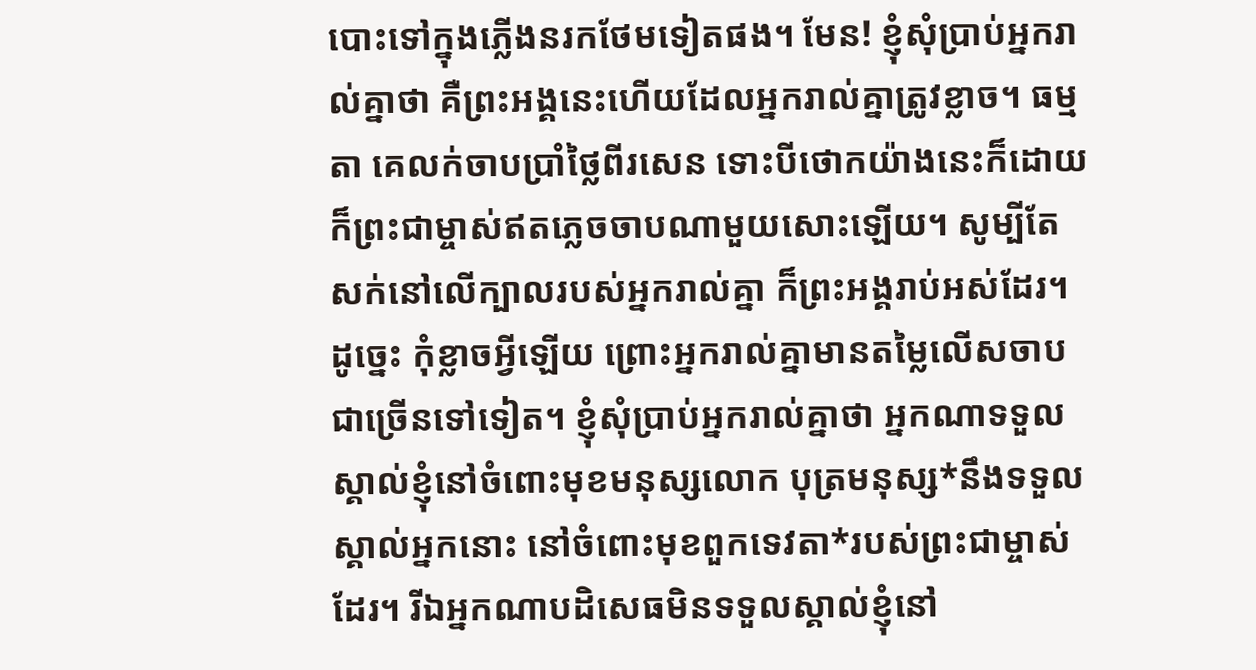បោះទៅក្នុងភ្លើងនរកថែមទៀតផង។ មែន! ខ្ញុំសុំប្រាប់អ្នករាល់គ្នាថា គឺព្រះអង្គនេះហើយដែលអ្នករាល់គ្នាត្រូវខ្លាច។ ធម្មតា គេលក់ចាបប្រាំថ្លៃពីរសេន ទោះបីថោកយ៉ាងនេះក៏ដោយ ក៏ព្រះជាម្ចាស់ឥតភ្លេចចាបណាមួយសោះឡើយ។ សូម្បីតែសក់នៅលើក្បាលរបស់អ្នករាល់គ្នា ក៏ព្រះអង្គរាប់អស់ដែរ។ ដូច្នេះ កុំខ្លាចអ្វីឡើយ ព្រោះអ្នករាល់គ្នាមានតម្លៃលើសចាបជាច្រើនទៅទៀត។ ខ្ញុំសុំប្រាប់អ្នករាល់គ្នាថា អ្នកណាទទួលស្គាល់ខ្ញុំនៅចំពោះមុខមនុស្សលោក បុត្រមនុស្ស*នឹងទទួលស្គាល់អ្នកនោះ នៅចំពោះមុខពួកទេវតា*របស់ព្រះជាម្ចាស់ដែរ។ រីឯអ្នកណាបដិសេធមិនទទួលស្គាល់ខ្ញុំនៅ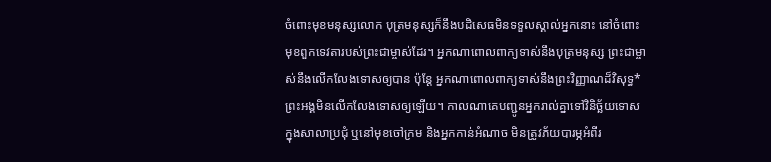ចំពោះមុខមនុស្សលោក បុត្រមនុស្សក៏នឹងបដិសេធមិនទទួលស្គាល់អ្នកនោះ នៅចំពោះមុខពួកទេវតារបស់ព្រះជាម្ចាស់ដែរ។ អ្នកណាពោលពាក្យទាស់នឹងបុត្រមនុស្ស ព្រះជាម្ចាស់នឹងលើកលែងទោសឲ្យបាន ប៉ុន្តែ អ្នកណាពោលពាក្យទាស់នឹងព្រះវិញ្ញាណដ៏វិសុទ្ធ* ព្រះអង្គមិនលើកលែងទោសឲ្យឡើយ។ កាលណាគេបញ្ជូនអ្នករាល់គ្នាទៅវិនិច្ឆ័យទោស ក្នុងសាលាប្រជុំ ឬនៅមុខចៅក្រម និងអ្នកកាន់អំណាច មិនត្រូវភ័យបារម្ភអំពីរ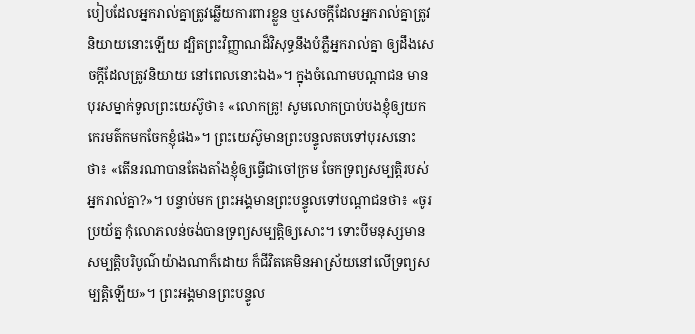បៀបដែលអ្នករាល់គ្នាត្រូវឆ្លើយការពារខ្លួន ឬសេចក្ដីដែលអ្នករាល់គ្នាត្រូវនិយាយនោះឡើយ ដ្បិតព្រះវិញ្ញាណដ៏វិសុទ្ធនឹងបំភ្លឺអ្នករាល់គ្នា ឲ្យដឹងសេចក្ដីដែលត្រូវនិយាយ នៅពេលនោះឯង»។ ក្នុងចំណោមបណ្ដាជន មានបុរសម្នាក់ទូលព្រះយេស៊ូថា៖ «លោកគ្រូ! សូមលោកប្រាប់បងខ្ញុំឲ្យយកកេរមត៌កមកចែកខ្ញុំផង»។ ព្រះយេស៊ូមានព្រះបន្ទូលតបទៅបុរសនោះថា៖ «តើនរណាបានតែងតាំងខ្ញុំឲ្យធ្វើជាចៅក្រម ចែកទ្រព្យសម្បត្តិរបស់អ្នករាល់គ្នា?»។ បន្ទាប់មក ព្រះអង្គមានព្រះបន្ទូលទៅបណ្ដាជនថា៖ «ចូរប្រយ័ត្ន កុំលោភលន់ចង់បានទ្រព្យសម្បត្តិឲ្យសោះ។ ទោះបីមនុស្សមានសម្បត្តិបរិបូណ៌យ៉ាងណាក៏ដោយ ក៏ជីវិតគេមិនអាស្រ័យនៅលើទ្រព្យសម្បត្តិឡើយ»។ ព្រះអង្គមានព្រះបន្ទូល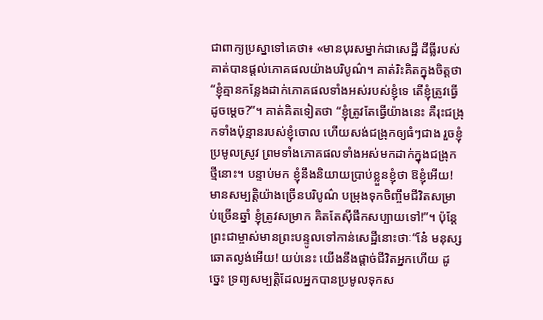ជាពាក្យប្រស្នាទៅគេថា៖ «មានបុរសម្នាក់ជាសេដ្ឋី ដីធ្លីរបស់គាត់បានផ្ដល់ភោគផលយ៉ាងបរិបូណ៌។ គាត់រិះគិតក្នុងចិត្តថា “ខ្ញុំគ្មានកន្លែងដាក់ភោគផលទាំងអស់របស់ខ្ញុំទេ តើខ្ញុំត្រូវធ្វើដូចម្ដេច?”។ គាត់គិតទៀតថា “ខ្ញុំត្រូវតែធ្វើយ៉ាងនេះ គឺរុះជង្រុកទាំងប៉ុន្មានរបស់ខ្ញុំចោល ហើយសង់ជង្រុកឲ្យធំៗជាង រួចខ្ញុំប្រមូលស្រូវ ព្រមទាំងភោគផលទាំងអស់មកដាក់ក្នុងជង្រុកថ្មីនោះ។ បន្ទាប់មក ខ្ញុំនឹងនិយាយប្រាប់ខ្លួនខ្ញុំថា ឱខ្ញុំអើយ! មានសម្បត្តិយ៉ាងច្រើនបរិបូណ៌ បម្រុងទុកចិញ្ចឹមជីវិតសម្រាប់ច្រើនឆ្នាំ ខ្ញុំត្រូវសម្រាក គិតតែស៊ីផឹកសប្បាយទៅ!”។ ប៉ុន្តែ ព្រះជាម្ចាស់មានព្រះបន្ទូលទៅកាន់សេដ្ឋីនោះថាៈ“នែ៎ មនុស្សឆោតល្ងង់អើយ! យប់នេះ យើងនឹងផ្ដាច់ជីវិតអ្នកហើយ ដូច្នេះ ទ្រព្យសម្បត្តិដែលអ្នកបានប្រមូលទុកស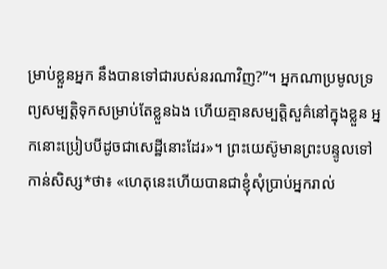ម្រាប់ខ្លួនអ្នក នឹងបានទៅជារបស់នរណាវិញ?”។ អ្នកណាប្រមូលទ្រព្យសម្បត្តិទុកសម្រាប់តែខ្លួនឯង ហើយគ្មានសម្បត្តិសួគ៌នៅក្នុងខ្លួន អ្នកនោះប្រៀបបីដូចជាសេដ្ឋីនោះដែរ»។ ព្រះយេស៊ូមានព្រះបន្ទូលទៅកាន់សិស្ស*ថា៖ «ហេតុនេះហើយបានជាខ្ញុំសុំប្រាប់អ្នករាល់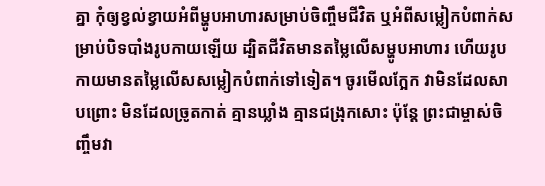គ្នា កុំឲ្យខ្វល់ខ្វាយអំពីម្ហូបអាហារសម្រាប់ចិញ្ចឹមជីវិត ឬអំពីសម្លៀកបំពាក់សម្រាប់បិទបាំងរូបកាយឡើយ ដ្បិតជីវិតមានតម្លៃលើសម្ហូបអាហារ ហើយរូបកាយមានតម្លៃលើសសម្លៀកបំពាក់ទៅទៀត។ ចូរមើលក្អែក វាមិនដែលសាបព្រោះ មិនដែលច្រូតកាត់ គ្មានឃ្លាំង គ្មានជង្រុកសោះ ប៉ុន្តែ ព្រះជាម្ចាស់ចិញ្ចឹមវា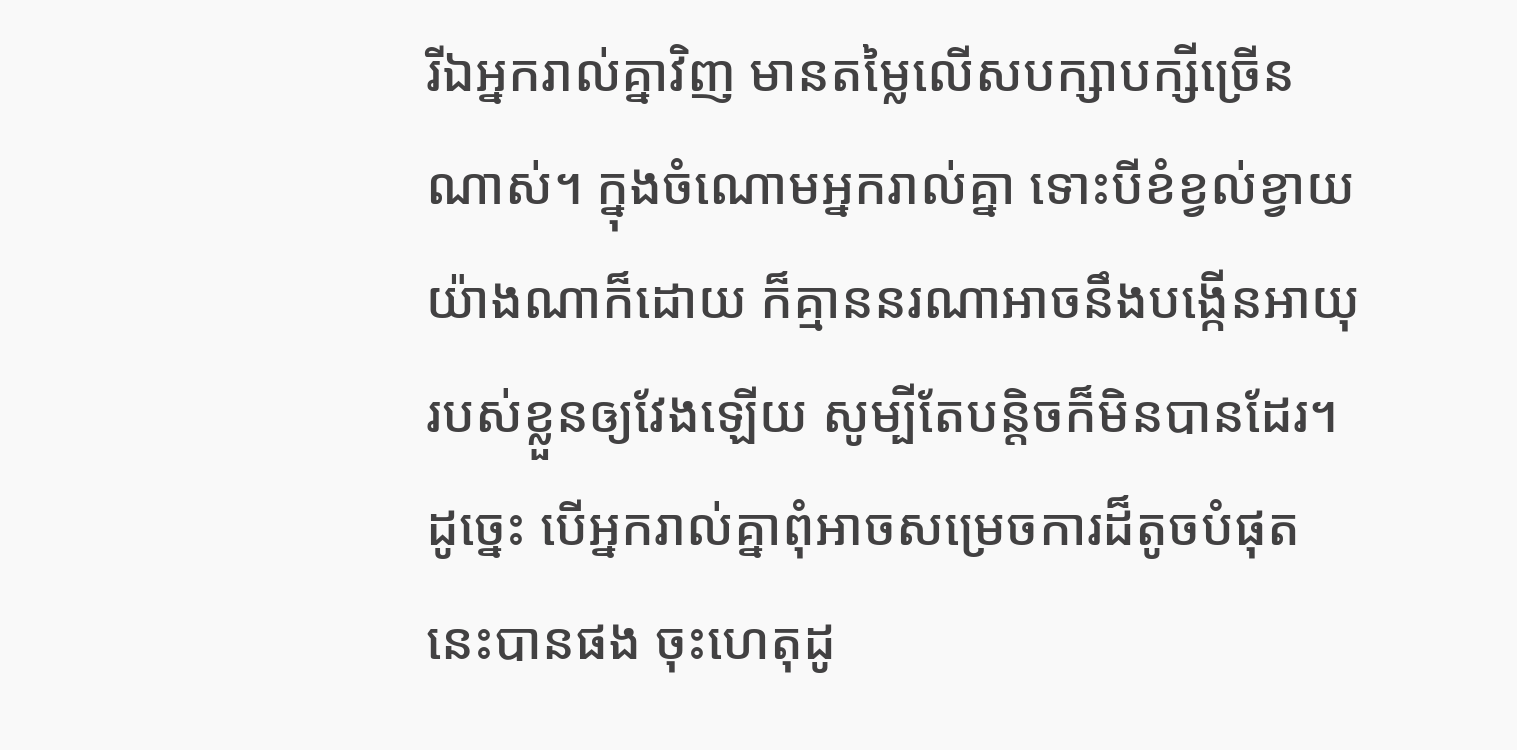រីឯអ្នករាល់គ្នាវិញ មានតម្លៃលើសបក្សាបក្សីច្រើនណាស់។ ក្នុងចំណោមអ្នករាល់គ្នា ទោះបីខំខ្វល់ខ្វាយយ៉ាងណាក៏ដោយ ក៏គ្មាននរណាអាចនឹងបង្កើនអាយុរបស់ខ្លួនឲ្យវែងឡើយ សូម្បីតែបន្តិចក៏មិនបានដែរ។ ដូច្នេះ បើអ្នករាល់គ្នាពុំអាចសម្រេចការដ៏តូចបំផុតនេះបានផង ចុះហេតុដូ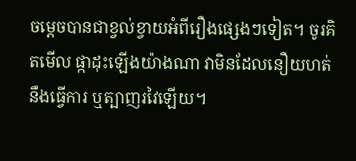ចម្ដេចបានជាខ្វល់ខ្វាយអំពីរឿងផ្សេងៗទៀត។ ចូរគិតមើល ផ្កាដុះឡើងយ៉ាងណា វាមិនដែលនឿយហត់នឹងធ្វើការ ឬត្បាញរវៃឡើយ។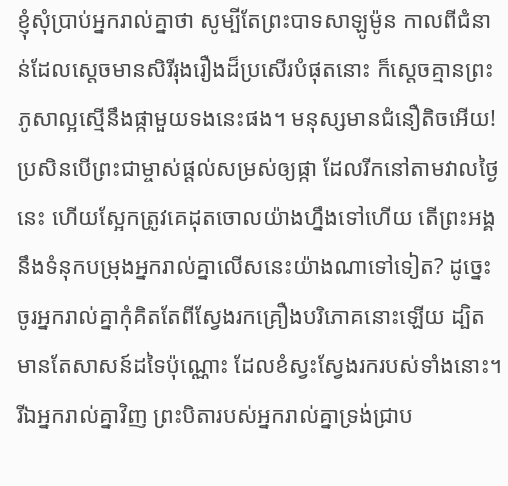ខ្ញុំសុំប្រាប់អ្នករាល់គ្នាថា សូម្បីតែព្រះបាទសាឡូម៉ូន កាលពីជំនាន់ដែលស្ដេចមានសិរីរុងរឿងដ៏ប្រសើរបំផុតនោះ ក៏ស្ដេចគ្មានព្រះភូសាល្អស្មើនឹងផ្កាមួយទងនេះផង។ មនុស្សមានជំនឿតិចអើយ! ប្រសិនបើព្រះជាម្ចាស់ផ្ដល់សម្រស់ឲ្យផ្កា ដែលរីកនៅតាមវាលថ្ងៃនេះ ហើយស្អែកត្រូវគេដុតចោលយ៉ាងហ្នឹងទៅហើយ តើព្រះអង្គនឹងទំនុកបម្រុងអ្នករាល់គ្នាលើសនេះយ៉ាងណាទៅទៀត? ដូច្នេះ ចូរអ្នករាល់គ្នាកុំគិតតែពីស្វែងរកគ្រឿងបរិភោគនោះឡើយ ដ្បិតមានតែសាសន៍ដទៃប៉ុណ្ណោះ ដែលខំស្វះស្វែងរករបស់ទាំងនោះ។ រីឯអ្នករាល់គ្នាវិញ ព្រះបិតារបស់អ្នករាល់គ្នាទ្រង់ជ្រាប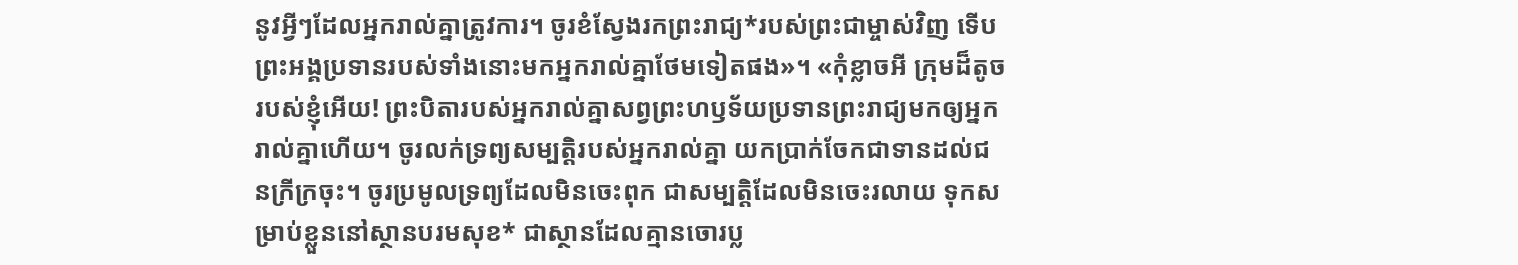នូវអ្វីៗដែលអ្នករាល់គ្នាត្រូវការ។ ចូរខំស្វែងរកព្រះរាជ្យ*របស់ព្រះជាម្ចាស់វិញ ទើបព្រះអង្គប្រទានរបស់ទាំងនោះមកអ្នករាល់គ្នាថែមទៀតផង»។ «កុំខ្លាចអី ក្រុមដ៏តូចរបស់ខ្ញុំអើយ! ព្រះបិតារបស់អ្នករាល់គ្នាសព្វព្រះហឫទ័យប្រទានព្រះរាជ្យមកឲ្យអ្នករាល់គ្នាហើយ។ ចូរលក់ទ្រព្យសម្បត្តិរបស់អ្នករាល់គ្នា យកប្រាក់ចែកជាទានដល់ជនក្រីក្រចុះ។ ចូរប្រមូលទ្រព្យដែលមិនចេះពុក ជាសម្បត្តិដែលមិនចេះរលាយ ទុកសម្រាប់ខ្លួននៅស្ថានបរមសុខ* ជាស្ថានដែលគ្មានចោរប្ល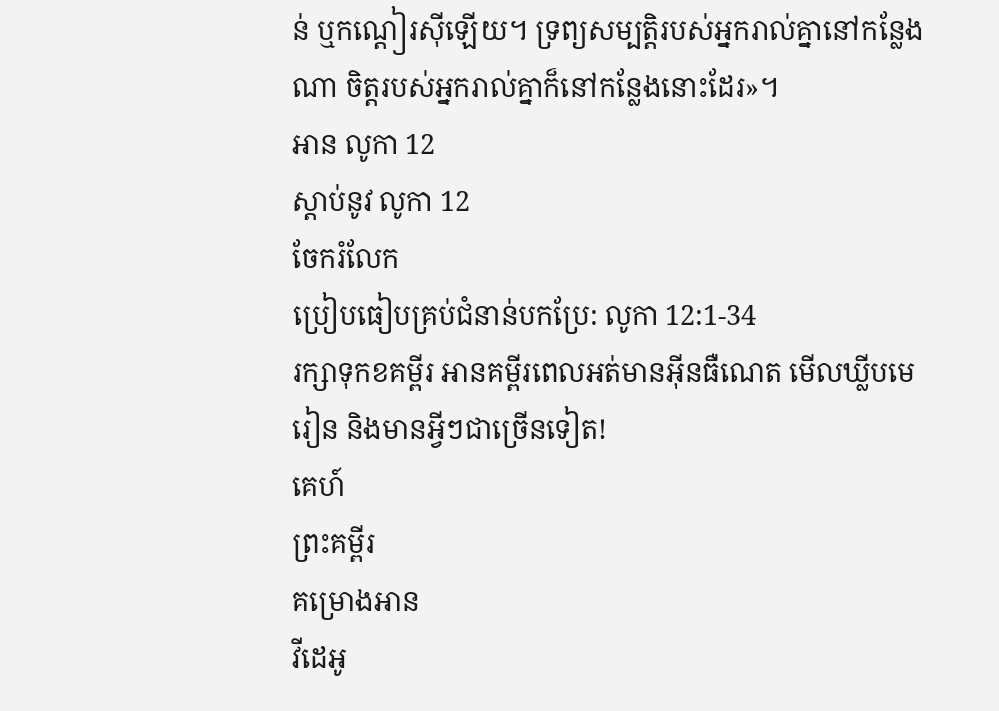ន់ ឬកណ្ដៀរស៊ីឡើយ។ ទ្រព្យសម្បត្តិរបស់អ្នករាល់គ្នានៅកន្លែងណា ចិត្តរបស់អ្នករាល់គ្នាក៏នៅកន្លែងនោះដែរ»។
អាន លូកា 12
ស្ដាប់នូវ លូកា 12
ចែករំលែក
ប្រៀបធៀបគ្រប់ជំនាន់បកប្រែ: លូកា 12:1-34
រក្សាទុកខគម្ពីរ អានគម្ពីរពេលអត់មានអ៊ីនធឺណេត មើលឃ្លីបមេរៀន និងមានអ្វីៗជាច្រើនទៀត!
គេហ៍
ព្រះគម្ពីរ
គម្រោងអាន
វីដេអូ